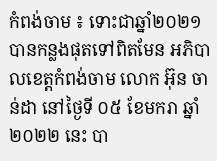កំពង់ចាម ៖ ទោះជាឆ្នាំ២០២១ បានកន្លងផុតទៅពិតមែន អភិបាលខេត្តកំពង់ចាម លោក អ៊ុន ចាន់ដា នៅថ្ងៃទី ០៥ ខែមករា ឆ្នាំ២០២២ នេះ បា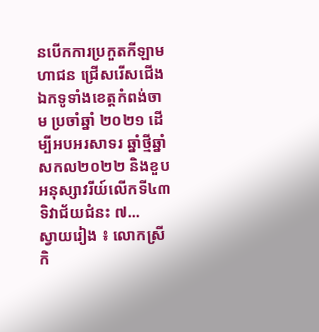នបើកការប្រកួតកីឡាមហាជន ជ្រើសរើសជើងឯកទូទាំងខេត្តកំពង់ចាម ប្រចាំឆ្នាំ ២០២១ ដើម្បីអបអរសាទរ ឆ្នាំថ្មីឆ្នាំសកល២០២២ និងខួបអនុស្សាវរីយ៍លើកទី៤៣ ទិវាជ័យជំនះ ៧...
ស្វាយរៀង ៖ លោកស្រីកិ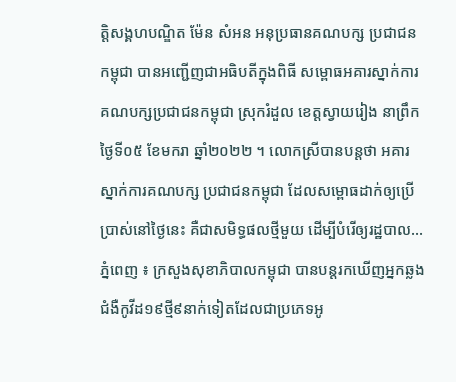ត្តិសង្គហបណ្ឌិត ម៉ែន សំអន អនុប្រធានគណបក្ស ប្រជាជនកម្ពុជា បានអញ្ជើញជាអធិបតីក្នុងពិធី សម្ពោធអគារស្នាក់ការ គណបក្សប្រជាជនកម្ពុជា ស្រុករំដួល ខេត្តស្វាយរៀង នាព្រឹកថ្ងៃទី០៥ ខែមករា ឆ្នាំ២០២២ ។ លោកស្រីបានបន្តថា អគារស្នាក់ការគណបក្ស ប្រជាជនកម្ពុជា ដែលសម្ពោធដាក់ឲ្យប្រើប្រាស់នៅថ្ងៃនេះ គឺជាសមិទ្ធផលថ្មីមួយ ដើម្បីបំរើឲ្យរដ្ឋបាល...
ភ្នំពេញ ៖ ក្រសួងសុខាភិបាលកម្ពុជា បានបន្តរកឃើញអ្នកឆ្លងជំងឺកូវីដ១៩ថ្មី៩នាក់ទៀតដែលជាប្រភេទអូ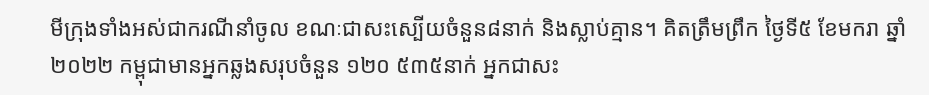មីក្រុងទាំងអស់ជាករណីនាំចូល ខណៈជាសះស្បើយចំនួន៨នាក់ និងស្លាប់គ្មាន។ គិតត្រឹមព្រឹក ថ្ងៃទី៥ ខែមករា ឆ្នាំ២០២២ កម្ពុជាមានអ្នកឆ្លងសរុបចំនួន ១២០ ៥៣៥នាក់ អ្នកជាសះ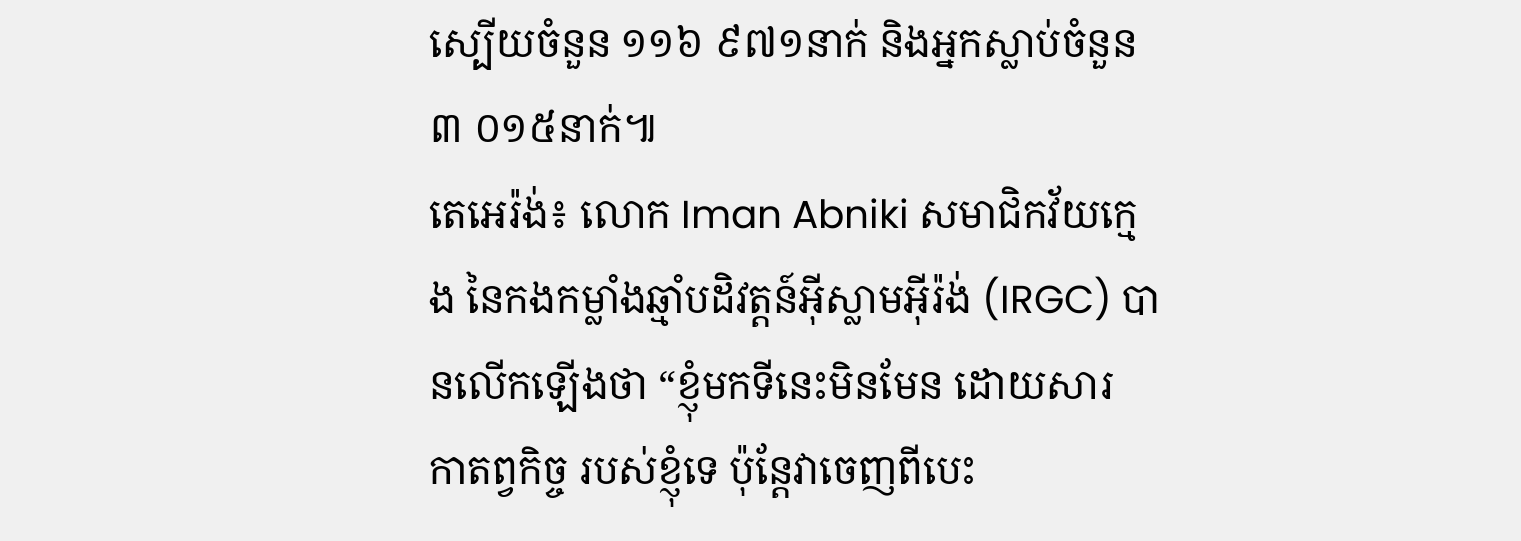ស្បើយចំនួន ១១៦ ៩៧១នាក់ និងអ្នកស្លាប់ចំនួន ៣ ០១៥នាក់៕
តេអេរ៉ង់៖ លោក Iman Abniki សមាជិកវ័យក្មេង នៃកងកម្លាំងឆ្មាំបដិវត្តន៍អ៊ីស្លាមអ៊ីរ៉ង់ (IRGC) បានលើកឡើងថា “ខ្ញុំមកទីនេះមិនមែន ដោយសារ កាតព្វកិច្ច របស់ខ្ញុំទេ ប៉ុន្តែវាចេញពីបេះ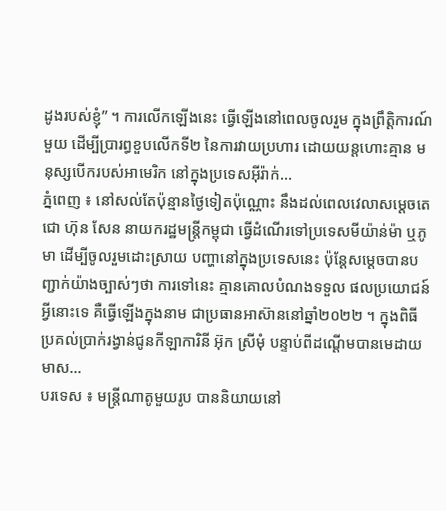ដូងរបស់ខ្ញុំ” ។ ការលើកឡើងនេះ ធ្វើឡើងនៅពេលចូលរួម ក្នុងព្រឹត្តិការណ៍មួយ ដើម្បីប្រារព្ធខួបលើកទី២ នៃការវាយប្រហារ ដោយយន្តហោះគ្មាន មនុស្សបើករបស់អាមេរិក នៅក្នុងប្រទេសអ៊ីរ៉ាក់...
ភ្នំពេញ ៖ នៅសល់តែប៉ុន្មានថ្ងៃទៀតប៉ុណ្ណោះ នឹងដល់ពេលវេលាសម្តេចតេជោ ហ៊ុន សែន នាយករដ្ឋមន្រ្តីកម្ពុជា ធ្វើដំណើរទៅប្រទេសមីយ៉ាន់ម៉ា ឬភូមា ដើម្បីចូលរួមដោះស្រាយ បញ្ហានៅក្នុងប្រទេសនេះ ប៉ុន្តែសម្តេចបានបញ្ជាក់យ៉ាងច្បាស់ៗថា ការទៅនេះ គ្មានគោលបំណងទទួល ផលប្រយោជន៍អ្វីនោះទេ គឺធ្វើឡើងក្នុងនាម ជាប្រធានអាស៊ាននៅឆ្នាំ២០២២ ។ ក្នុងពិធីប្រគល់ប្រាក់រង្វាន់ជូនកីឡាការិនី អ៊ុក ស្រីមុំ បន្ទាប់ពីដណ្តើមបានមេដាយមាស...
បរទេស ៖ មន្ត្រីណាតូមួយរូប បាននិយាយនៅ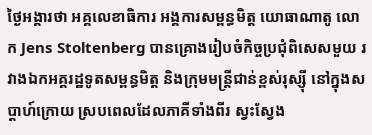ថ្ងៃអង្គារថា អគ្គលេខាធិការ អង្គការសម្ពន្ធមិត្ត យោធាណាតូ លោក Jens Stoltenberg បានគ្រោងរៀបចំកិច្ចប្រជុំពិសេសមួយ រវាងឯកអគ្គរដ្ឋទូតសម្ពន្ធមិត្ត និងក្រុមមន្ត្រីជាន់ខ្ពស់រុស្ស៊ី នៅក្នុងសប្ដាហ៍ក្រោយ ស្របពេលដែលភាគីទាំងពីរ ស្វះស្វែង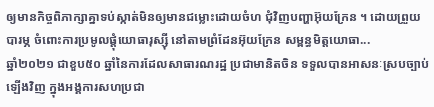ឲ្យមានកិច្ចពិភាក្សាគ្នាទប់ស្កាត់មិនឲ្យមានជម្លោះដោយចំហ ជុំវិញបញ្ហាអ៊ុយក្រែន ។ ដោយព្រួយបារម្ភ ចំពោះការប្រមូលផ្តុំយោធារុស្ស៊ី នៅតាមព្រំដែនអ៊ុយក្រែន សម្ពន្ធមិត្តយោធា...
ឆ្នាំ២០២១ ជាខួប៥០ ឆ្នាំនៃការដែលសាធារណរដ្ឋ ប្រជាមានិតចិន ទទួលបានអាសនៈស្របច្បាប់ឡើងវិញ ក្នុងអង្គការសហប្រជា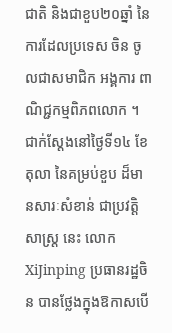ជាតិ និងជាខួប២០ឆ្នាំ នៃការដែលប្រទេស ចិន ចូលជាសមាជិក អង្គការ ពាណិជ្ជកម្មពិភពលោក ។ ជាក់ស្តែងនៅថ្ងៃទី១៤ ខែតុលា នៃគម្រប់ខួប ដ៏មានសារៈសំខាន់ ជាប្រវត្តិសាស្ត្រ នេះ លោកXiJinping ប្រធានរដ្ឋចិន បានថ្លែងក្នុងឱកាសបើ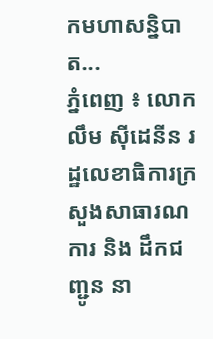កមហាសន្និបាត...
ភ្នំពេញ ៖ លោក លឹម ស៊ីដេនីន រដ្ឋលេខាធិការក្រសួងសាធារណការ និង ដឹកជញ្ជូន នា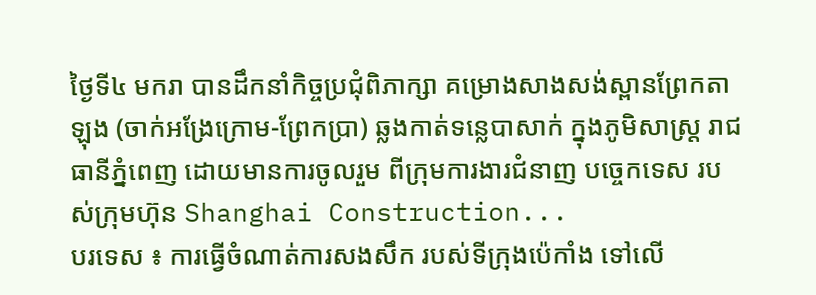ថ្ងៃទី៤ មករា បានដឹកនាំកិច្ចប្រជុំពិភាក្សា គម្រោងសាងសង់ស្ពានព្រែកតាឡុង (ចាក់អង្រែក្រោម-ព្រែកប្រា) ឆ្លងកាត់ទន្លេបាសាក់ ក្នុងភូមិសាស្ត្រ រាជធានីភ្នំពេញ ដោយមានការចូលរួម ពីក្រុមការងារជំនាញ បច្ចេកទេស របស់ក្រុមហ៊ុន Shanghai Construction...
បរទេស ៖ ការធ្វើចំណាត់ការសងសឹក របស់ទីក្រុងប៉េកាំង ទៅលើ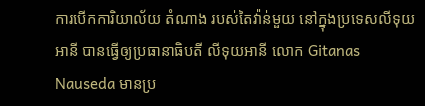ការបើកការិយាល័យ តំណាង របស់តៃវ៉ាន់មួយ នៅក្នុងប្រទេសលីទុយអានី បានធ្វើឲ្យប្រធានាធិបតី លីទុយអានី លោក Gitanas Nauseda មានប្រ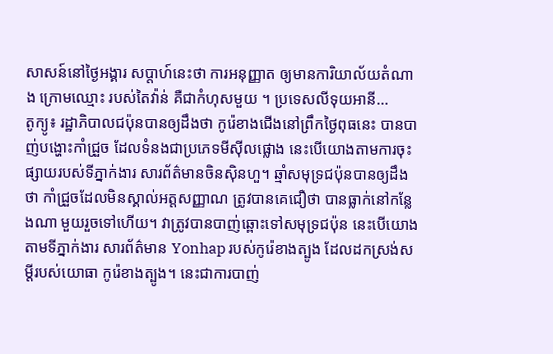សាសន៍នៅថ្ងៃអង្គារ សប្ដាហ៍នេះថា ការអនុញ្ញាត ឲ្យមានការិយាល័យតំណាង ក្រោមឈ្មោះ របស់តៃវ៉ាន់ គឺជាកំហុសមួយ ។ ប្រទេសលីទុយអានី...
តូក្យូ៖ រដ្ឋាភិបាលជប៉ុនបានឲ្យដឹងថា កូរ៉េខាងជើងនៅព្រឹកថ្ងៃពុធនេះ បានបាញ់បង្ហោះកាំជ្រួច ដែលទំនងជាប្រភេទមីស៊ីលផ្លោង នេះបើយោងតាមការចុះផ្សាយរបស់ទីភ្នាក់ងារ សារព័ត៌មានចិនស៊ិនហួ។ ឆ្មាំសមុទ្រជប៉ុនបានឲ្យដឹងថា កាំជ្រួចដែលមិនស្គាល់អត្តសញ្ញាណ ត្រូវបានគេជឿថា បានធ្លាក់នៅកន្លែងណា មួយរួចទៅហើយ។ វាត្រូវបានបាញ់ឆ្ពោះទៅសមុទ្រជប៉ុន នេះបើយោងតាមទីភ្នាក់ងារ សារព័ត៌មាន Yonhap របស់កូរ៉េខាងត្បូង ដែលដកស្រង់សម្តីរបស់យោធា កូរ៉េខាងត្បូង។ នេះជាការបាញ់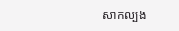សាកល្បង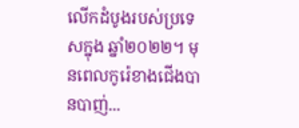លើកដំបូងរបស់ប្រទេសក្នុង ឆ្នាំ២០២២។ មុនពេលកូរ៉េខាងជើងបានបាញ់...